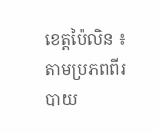ខេត្តប៉ៃលិន ៖ តាមប្រភពពីរបាយ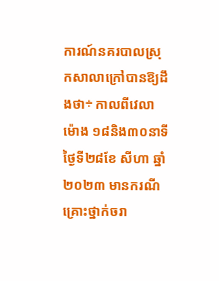ការណ៍នគរបាលស្រុកសាលាក្រៅបានឱ្យដឹងថា÷ កាលពីវេលាម៉ោង ១៨និង៣០នាទីថ្ងៃទី២៨ខែ សីហា ឆ្នាំ២០២៣ មានករណីគ្រោះថ្នាក់ចរា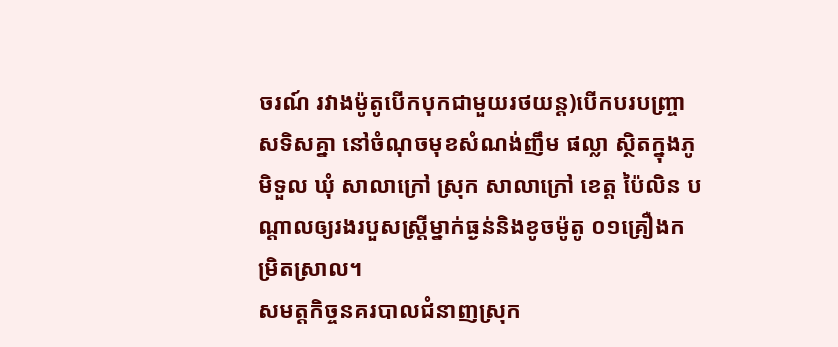ចរណ៍ រវាងម៉ូតូបើកបុកជាមួយរថយន្ត)បើកបរបញ្ច្រាសទិសគ្នា នៅចំណុចមុខសំណង់ញឹម ផល្លា ស្ថិតក្នុងភូមិទួល ឃុំ សាលាក្រៅ ស្រុក សាលាក្រៅ ខេត្ត ប៉ៃលិន បណ្ដាលឲ្យរងរបួសស្ត្រីម្នាក់ធ្ងន់និងខូចម៉ូតូ ០១គ្រឿងកម្រិតស្រាល។
សមត្តកិច្ចនគរបាលជំនាញស្រុក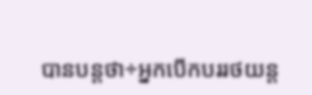បានបន្តថា÷អ្នកបើកបររថយន្ត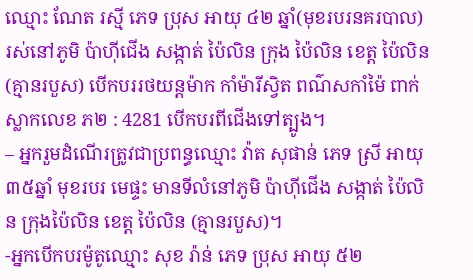ឈ្មោះ ណែត រស្មី ភេទ ប្រុស អាយុ ៤២ ឆ្នាំ(មុខរបរនគរបាល) រស់នៅភូមិ ប៉ាហ៊ីជើង សង្កាត់ ប៉ៃលិន ក្រុង ប៉ៃលិន ខេត្ត ប៉ៃលិន(គ្មានរបួស) បើកបររថយន្តម៉ាក កាំម៉ារីស្វិត ពណ៌សកាំម៉ៃ ពាក់ស្លាកលេខ ភ២ : 4281 បើកបរពីជើងទៅត្បូង។
– អ្នករួមដំណើរត្រូវជាប្រពន្ធឈ្មោះ វ៉ាត សុផាន់ ភេទ ស្រី អាយុ ៣៥ឆ្នាំ មុខរបរ មេផ្ទះ មានទីលំនៅភូមិ ប៉ាហ៊ីជើង សង្កាត់ ប៉ៃលិន ក្រុងប៉ៃលិន ខេត្ត ប៉ៃលិន (គ្មានរបួស)។
-អ្នកបើកបរម៉ូតូឈ្មោះ សុខ រ៉ាន់ ភេទ ប្រុស អាយុ ៥២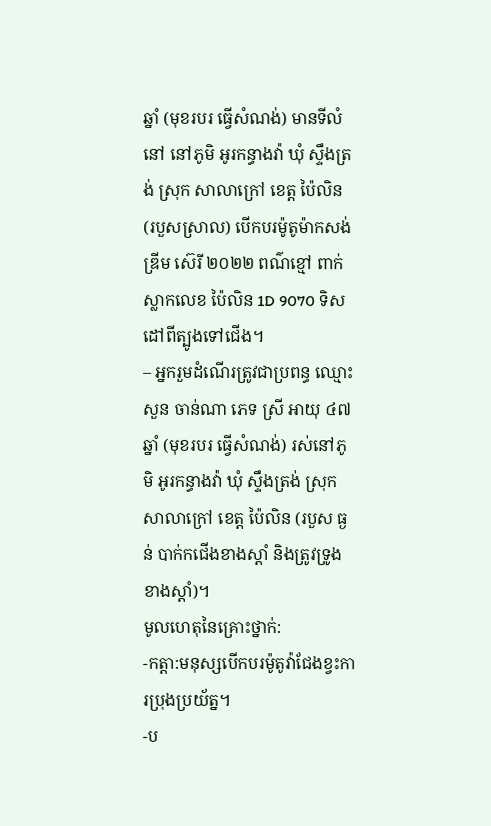ឆ្នាំ (មុខរបរ ធ្វើសំណង់) មានទីលំនៅ នៅភូមិ អូរកន្ធាងវ៉ា ឃុំ ស្ទឹងត្រង់ ស្រុក សាលាក្រៅ ខេត្ត ប៉ៃលិន (របួសស្រាល) បើកបរម៉ូតូម៉ាកសង់ឌ្រីម ស៊េរី ២០២២ ពណ៌ខ្មៅ ពាក់ស្លាកលេខ ប៉ៃលិន 1D 9070 ទិសដៅពីត្បូងទៅជើង។
– អ្នករួមដំណើរត្រូវជាប្រពន្ធ ឈ្មោះ សួន ចាន់ណា ភេទ ស្រី អាយុ ៤៧ឆ្នាំ (មុខរបរ ធ្វើសំណង់) រស់នៅភូមិ អូរកន្ធាងវ៉ា ឃុំ ស្ទឹងត្រង់ ស្រុក សាលាក្រៅ ខេត្ត ប៉ៃលិន (របួស ធ្ងន់ បាក់កជើងខាងស្តាំ និងត្រូវទ្រូងខាងស្តាំ)។
មូលហេតុនៃគ្រោះថ្នាក់:
-កត្តា:មនុស្សបើកបរម៉ូតូវ៉ាជែងខ្វះការប្រុងប្រយ័ត្ន។
-ប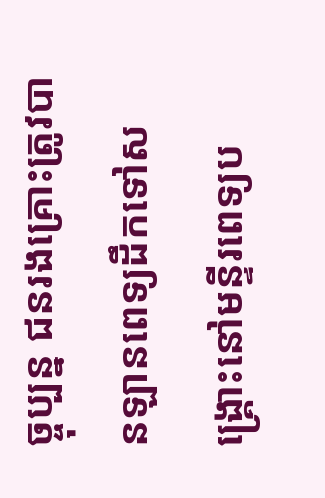ច្ចុប្បន្ន ជនរងគ្រោះត្រូវបានឡានពេទ្យដឹកទៅសង្គ្រោះនៅមន្ទីរពេទ្យប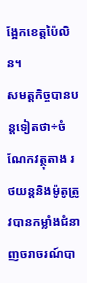ង្អែកខេត្តប៉ៃលិន។
សមត្តកិច្ចបានបន្តទៀតថា÷ចំណែកវត្ថុតាង រថយន្តនិងម៉ូតូត្រូវបានកម្លាំងជំនាញចរាចរណ៍បា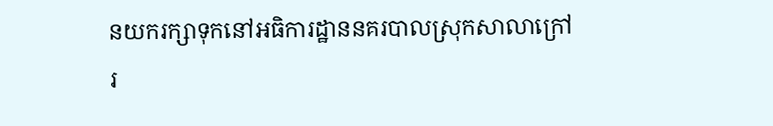នយករក្សាទុកនៅអធិការដ្ឋាននគរបាលស្រុកសាលាក្រៅរ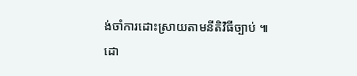ង់ចាំការដោះស្រាយតាមនីតិវិធីច្បាប់ ៕
ដោ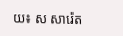យ៖ ស សារ៉េត